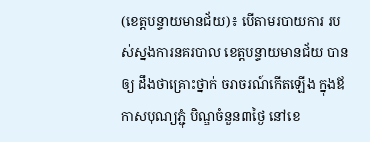(ខេត្តបន្ទាយមានជ័យ)៖ បើតាមរបាយការ របស់ស្នងការនគរបាល ខេត្តបន្ទាយមានជ័យ បាន ឲ្យ ដឹងថាគ្រោះថ្នាក់ ចរាចរណ៍កើតឡើង ក្នុងឪកាសបុណ្យភ្ជុំ បិណ្ឌចំនួន៣ថ្ងៃ នៅខេ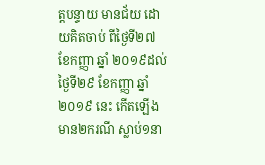ត្តបន្ទាយ មានជ័យ ដោយគិតចាប់ ពីថ្ងៃទី២៧ ខែកញ្ញា ឆ្នាំ ២០១៩ដល់ថ្ងៃទី២៩ ខែកញ្ញា ឆ្នាំ២០១៩ នេះ កើតឡើងមាន២ករណី ស្លាប់១នា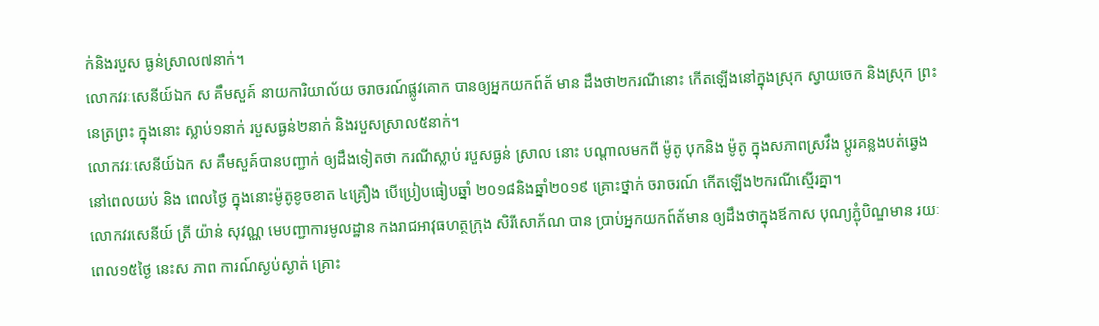ក់និងរបួស ធ្ងន់ស្រាល៧នាក់។
លោកវរៈសេនីយ៍ឯក ស គឹមសួគ៍ នាយការិយាល័យ ចរាចរណ៍ផ្លូវគោក បានឲ្យអ្នកយកព៍ត័ មាន ដឹងថា២ករណីនោះ កើតឡើងនៅក្នុងស្រុក ស្វាយចេក និងស្រុក ព្រះនេត្រព្រះ ក្នុងនោះ ស្លាប់១នាក់ របួសធ្ងន់២នាក់ និងរបួសស្រាល៥នាក់។
លោកវរៈសេនីយ៍ឯក ស គឹមសួគ៍បានបញ្ជាក់ ឲ្យដឹងទៀតថា ករណីស្លាប់ របួសធ្ងន់ ស្រាល នោះ បណ្តាលមកពី ម៉ូតូ បុកនិង ម៉ូតូ ក្នុងសភាពស្រវឹង ប្តូរគន្លងបត់ឆ្វេង នៅពេលយប់ និង ពេលថ្ងៃ ក្នុងនោះម៉ូតូខូចខាត ៤គ្រឿង បើប្រៀបធៀបឆ្នាំ ២០១៨និងឆ្នាំ២០១៩ គ្រោះថ្នាក់ ចរាចរណ៍ កើតឡើង២ករណីស្មើរគ្នា។
លោកវរសេនីយ៍ ត្រី យ៉ាន់ សុវណ្ណ មេបញ្ជាការមូលដ្ឋាន កងរាជអាវុធហត្ថក្រុង សិរីសោភ័ណ បាន ប្រាប់អ្នកយកព៍ត័មាន ឲ្យដឹងថាក្នុងឪកាស បុណ្យភ្ជុំបិណ្ឌមាន រយៈពេល១៥ថ្ងៃ នេះស ភាព ការណ៍ស្ងប់ស្ងាត់ គ្រោះ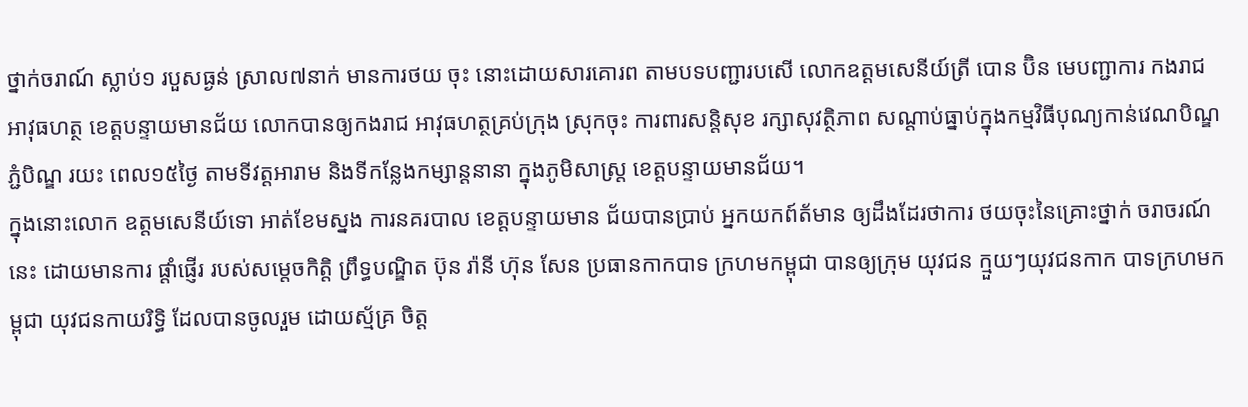ថ្នាក់ចរាណ៍ ស្លាប់១ របួសធ្ងន់ ស្រាល៧នាក់ មានការថយ ចុះ នោះដោយសារគោរព តាមបទបញ្ជារបសើ លោកឧត្តមសេនីយ៍ត្រី បោន ប៊ិន មេបញ្ជាការ កងរាជអាវុធហត្ថ ខេត្តបន្ទាយមានជ័យ លោកបានឲ្យកងរាជ អាវុធហត្ថគ្រប់ក្រុង ស្រុកចុះ ការពារសន្តិសុខ រក្សាសុវត្ថិភាព សណ្តាប់ធ្នាប់ក្នុងកម្មវិធីបុណ្យកាន់វេណបិណ្ឌ ភ្ជំបិណ្ឌ រយះ ពេល១៥ថ្ងៃ តាមទីវត្ដអារាម និងទីកន្លែងកម្សាន្តនានា ក្នុងភូមិសាស្រ្ត ខេត្តបន្ទាយមានជ័យ។
ក្នុងនោះលោក ឧត្តមសេនីយ៍ទោ អាត់ខែមស្នង ការនគរបាល ខេត្តបន្ទាយមាន ជ័យបានប្រាប់ អ្នកយកព៍ត័មាន ឲ្យដឹងដែរថាការ ថយចុះនៃគ្រោះថ្នាក់ ចរាចរណ៍នេះ ដោយមានការ ផ្តាំផ្ញើរ របស់សម្តេចកិត្តិ ព្រឹទ្ធបណ្ឌិត ប៊ុន រ៉ានី ហ៊ុន សែន ប្រធានកាកបាទ ក្រហមកម្ពុជា បានឲ្យក្រុម យុវជន ក្មួយៗយុវជនកាក បាទក្រហមកម្ពុជា យុវជនកាយរិទ្ធិ ដែលបានចូលរួម ដោយស្ម័គ្រ ចិត្ត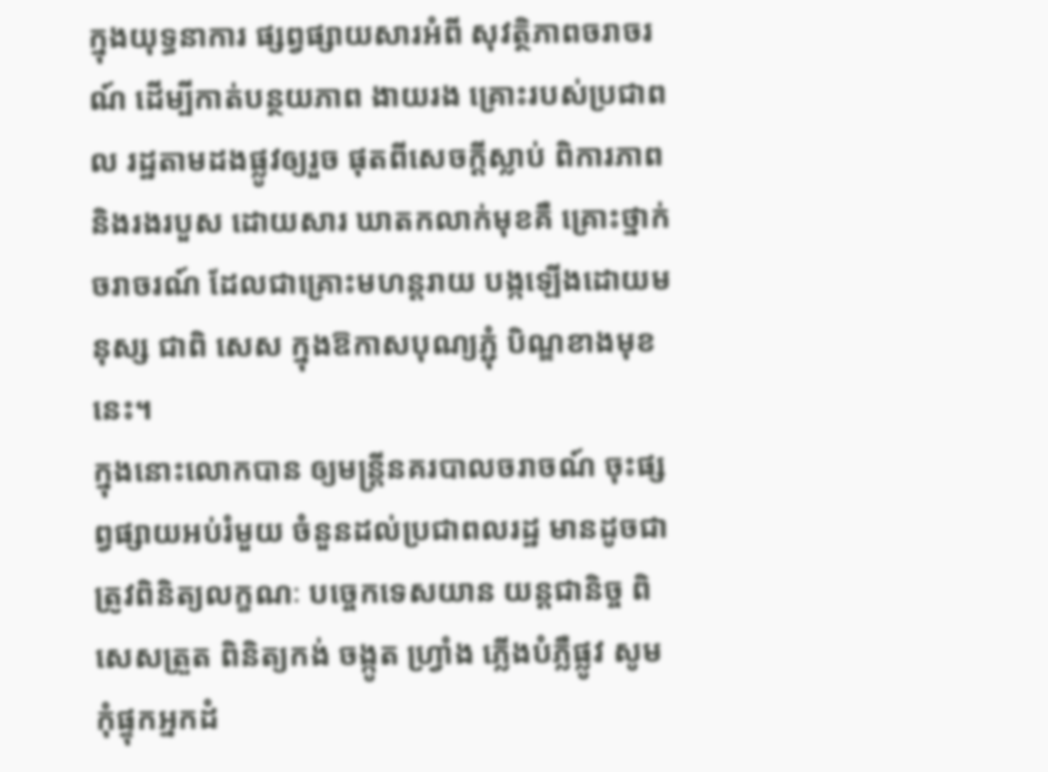ក្នុងយុទ្ធនាការ ផ្សព្វផ្សាយសារអំពី សុវត្ថិភាពចរាចរណ៍ ដើម្បីកាត់បន្ថយភាព ងាយរង គ្រោះរបស់ប្រជាពល រដ្ឋតាមដងផ្លូវឲ្យរួច ផុតពីសេចក្តីស្លាប់ ពិការភាព និងរងរបួស ដោយសារ ឃាតកលាក់មុខគឺ គ្រោះថ្នាក់ចរាចរណ៍ ដែលជាគ្រោះមហន្តរាយ បង្កឡើងដោយមនុស្ស ជាពិ សេស ក្នុងឱកាសបុណ្យភ្ជុំ បិណ្ឌខាងមុខនេះ។
ក្នុងនោះលោកបាន ឲ្យមន្ត្រីនគរបាលចរាចណ៍ ចុះផ្សព្វផ្សាយអប់រំមួយ ចំនួនដល់ប្រជាពលរដ្ឋ មានដូចជា ត្រូវពិនិត្យលក្ខណៈ បច្ចេកទេសយាន យន្តជានិច្ច ពិសេសត្រួត ពិនិត្យកង់ ចង្កូត ហ្វ្រាំង ភ្លើងបំភ្លឺផ្លូវ សូមកុំផ្ទុកអ្នកដំ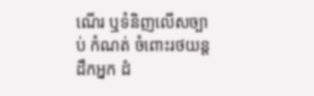ណើរ ឬទំនិញលើសច្បាប់ កំណត់ ចំពោះរថយន្ត ដឹកអ្នក ដំ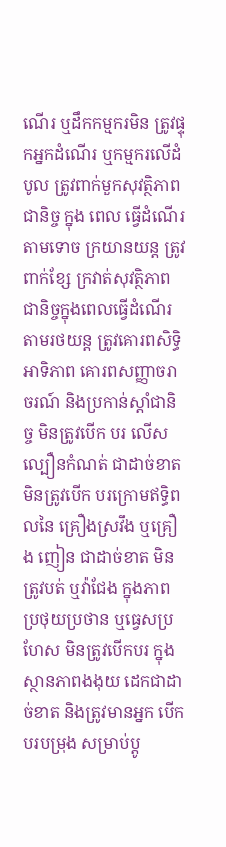ណើរ ឬដឹកកម្មករមិន ត្រូវផ្ទុកអ្នកដំណើរ ឬកម្មករលើដំបូល ត្រូវពាក់មួកសុវត្ថិភាព ជានិច្ច ក្នុង ពេល ធ្វើដំណើរតាមទោច ក្រយានយន្ត ត្រូវពាក់ខ្សែ ក្រវាត់សុវត្ថិភាព ជានិច្ចក្នុងពេលធ្វើដំណើរ តាមរថយន្ត ត្រូវគោរពសិទ្ធិអាទិភាព គោរពសញ្ញាចរាចរណ៍ និងប្រកាន់ស្តាំជានិច្ច មិនត្រូវបើក បរ លើសល្បឿនកំណត់ ជាដាច់ខាតមិនត្រូវបើក បរក្រោមឥទ្ធិពលនៃ គ្រឿងស្រវឹង ឬគ្រឿង ញៀន ជាដាច់ខាត មិនត្រូវបត់ ឬវ៉ាជែង ក្នុងភាពប្រថុយប្រថាន ឬធ្វេសប្រហែស មិនត្រូវបើកបរ ក្នុង ស្ថានភាពងងុយ ដេកជាដាច់ខាត និងត្រូវមានអ្នក បើកបរបម្រុង សម្រាប់ប្តូ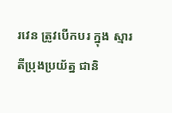រវេន ត្រូវបើកបរ ក្នុង ស្មារតីប្រុងប្រយ័ត្ន ជានិ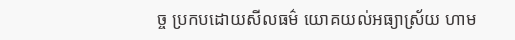ច្ច ប្រកបដោយសីលធម៌ យោគយល់អធ្យាស្រ័យ ហាម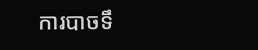ការបាចទឹ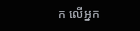ក លើអ្នក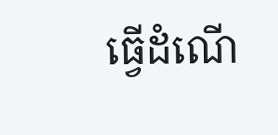ធ្វើដំណើ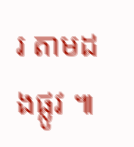រ តាមដងផ្លូវ ៕